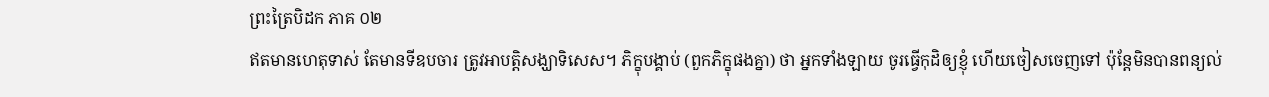ព្រះត្រៃបិដក ភាគ ០២
ឥតមានហេតុទាស់ តែមានទីឧបចារ ត្រូវអាបត្តិសង្ឃាទិសេស។ ភិក្ខុបង្គាប់ (ពួកភិក្ខុផងគ្នា) ថា អ្នកទាំងឡាយ ចូរធ្វើកុដិឲ្យខ្ញុំ ហើយចៀសចេញទៅ ប៉ុន្តែមិនបានពន្យល់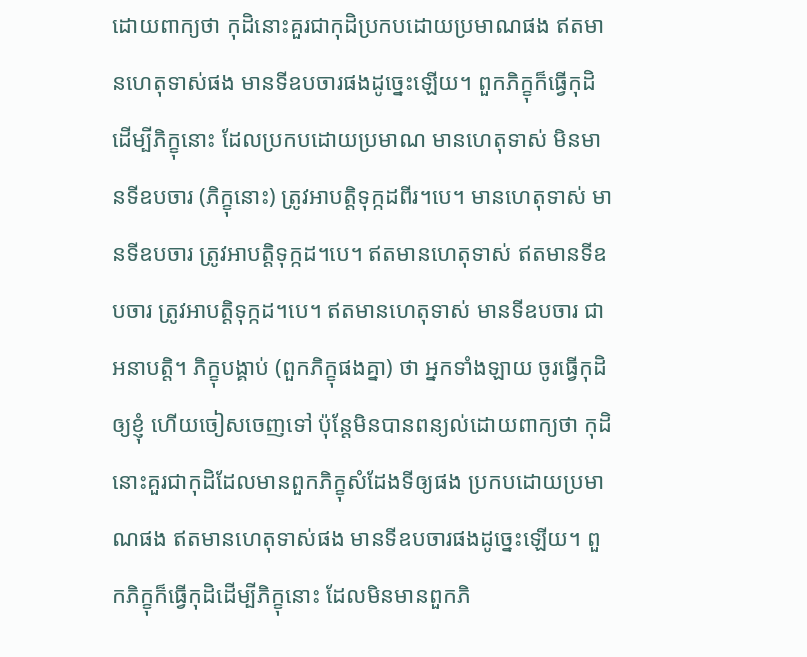ដោយពាក្យថា កុដិនោះគួរជាកុដិប្រកបដោយប្រមាណផង ឥតមានហេតុទាស់ផង មានទីឧបចារផងដូច្នេះឡើយ។ ពួកភិក្ខុក៏ធ្វើកុដិដើម្បីភិក្ខុនោះ ដែលប្រកបដោយប្រមាណ មានហេតុទាស់ មិនមានទីឧបចារ (ភិក្ខុនោះ) ត្រូវអាបត្តិទុក្កដពីរ។បេ។ មានហេតុទាស់ មានទីឧបចារ ត្រូវអាបត្តិទុក្កដ។បេ។ ឥតមានហេតុទាស់ ឥតមានទីឧបចារ ត្រូវអាបត្តិទុក្កដ។បេ។ ឥតមានហេតុទាស់ មានទីឧបចារ ជាអនាបត្តិ។ ភិក្ខុបង្គាប់ (ពួកភិក្ខុផងគ្នា) ថា អ្នកទាំងឡាយ ចូរធ្វើកុដិឲ្យខ្ញុំ ហើយចៀសចេញទៅ ប៉ុន្តែមិនបានពន្យល់ដោយពាក្យថា កុដិនោះគួរជាកុដិដែលមានពួកភិក្ខុសំដែងទីឲ្យផង ប្រកបដោយប្រមាណផង ឥតមានហេតុទាស់ផង មានទីឧបចារផងដូច្នេះឡើយ។ ពួកភិក្ខុក៏ធ្វើកុដិដើម្បីភិក្ខុនោះ ដែលមិនមានពួកភិ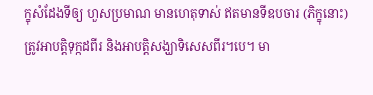ក្ខុសំដែងទីឲ្យ ហួសប្រមាណ មានហេតុទាស់ ឥតមានទីឧបចារ (ភិក្ខុនោះ) ត្រូវអាបត្តិទុក្កដពីរ និងអាបត្តិសង្ឃាទិសេសពីរ។បេ។ មា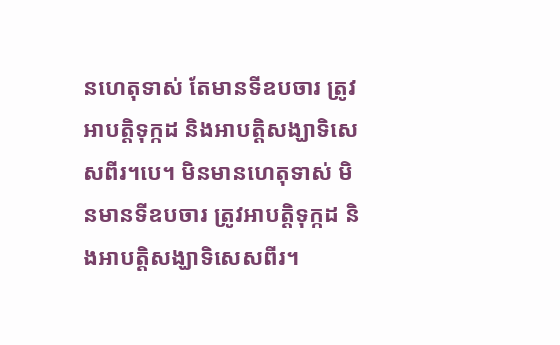នហេតុទាស់ តែមានទីឧបចារ ត្រូវអាបត្តិទុក្កដ និងអាបត្តិសង្ឃាទិសេសពីរ។បេ។ មិនមានហេតុទាស់ មិនមានទីឧបចារ ត្រូវអាបត្តិទុក្កដ និងអាបត្តិសង្ឃាទិសេសពីរ។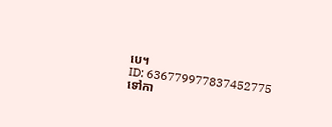បេ។
ID: 636779977837452775
ទៅកា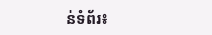ន់ទំព័រ៖